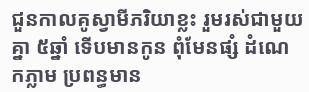ជួនកាលគូស្វាមីភរិយាខ្លះ រួមរស់ជាមួយគ្នា ៥ឆ្នាំ ទើបមានកូន ពុំមែនផ្សំ ដំណេ កភ្លាម ប្រពន្ធមាន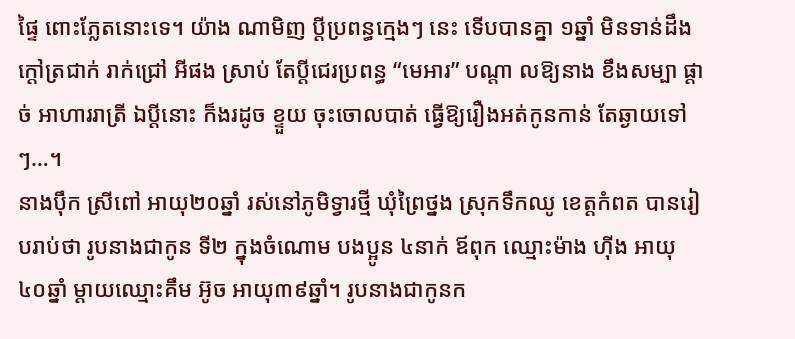ផ្ទៃ ពោះភ្លែតនោះទេ។ យ៉ាង ណាមិញ ប្តីប្រពន្ធក្មេងៗ នេះ ទើបបានគ្នា ១ឆ្នាំ មិនទាន់ដឹងក្តៅត្រជាក់ រាក់ជ្រៅ អីផង ស្រាប់ តែប្តីជេរប្រពន្ធ “មេអារ” បណ្តា លឱ្យនាង ខឹងសម្បា ផ្តាច់ អាហាររាត្រី ឯប្តីនោះ ក៏ងរដូច ខ្ទួយ ចុះចោលបាត់ ធ្វើឱ្យរឿងអត់កូនកាន់ តែឆ្ងាយទៅៗ…។
នាងប៉ឹក ស្រីពៅ អាយុ២០ឆ្នាំ រស់នៅភូមិទ្វារថ្មី ឃុំព្រៃថ្នង ស្រុកទឹកឈូ ខេត្តកំពត បានរៀបរាប់ថា រូបនាងជាកូន ទី២ ក្នុងចំណោម បងប្អូន ៤នាក់ ឪពុក ឈ្មោះម៉ាង ហ៊ីង អាយុ៤០ឆ្នាំ ម្តាយឈ្មោះគឹម អ៊ូច អាយុ៣៩ឆ្នាំ។ រូបនាងជាកូនក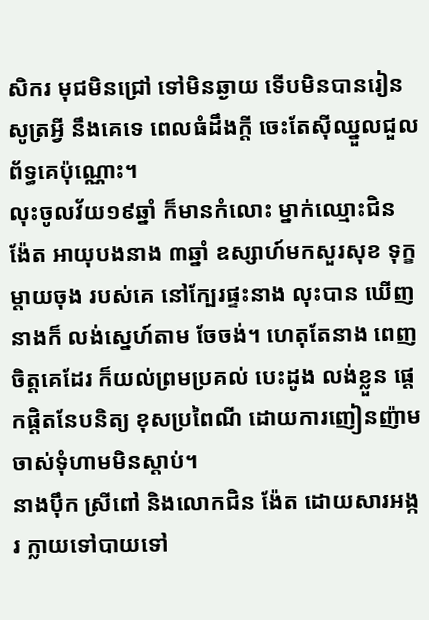សិករ មុជមិនជ្រៅ ទៅមិនឆ្ងាយ ទើបមិនបានរៀនសូត្រអ្វី នឹងគេទេ ពេលធំដឹងក្តី ចេះតែស៊ីឈ្នួលជួលព័ទ្ធគេប៉ុណ្ណោះ។
លុះចូលវ័យ១៩ឆ្នាំ ក៏មានកំលោះ ម្នាក់ឈ្មោះជិន ង៉ែត អាយុបងនាង ៣ឆ្នាំ ឧស្សាហ៍មកសួរសុខ ទុក្ខម្តាយចុង របស់គេ នៅក្បែរផ្ទះនាង លុះបាន ឃើញនាងក៏ លង់ស្នេហ៍តាម ចែចង់។ ហេតុតែនាង ពេញចិត្តគេដែរ ក៏យល់ព្រមប្រគល់ បេះដូង លង់ខ្លួន ផ្តេកផ្តិតនែបនិត្យ ខុសប្រពៃណី ដោយការញៀនញ៉ាម ចាស់ទុំហាមមិនស្តាប់។
នាងប៉ឹក ស្រីពៅ និងលោកជិន ង៉ែត ដោយសារអង្ករ ក្លាយទៅបាយទៅ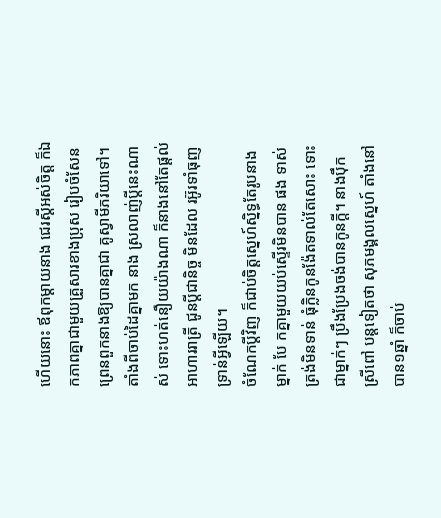ហើយនោះ ឪពុកម្តាយនាង ជេរស្តីអស់ចិត្ត ក៏ឯកភាពគ្នាជាមួយគ្រួសារខាងប្រុស រៀបចំសែនព្រេនពួកនាងឱ្យបានគ្នាជា គូស្វាមីភរិយាទៅ។ តាំងពីចាប់ដៃគ្នាមក នាង ស្រលាញ់ប្តីនេះណាស់ ទោះហត់នឿយយ៉ាងណា ក៏នាងនៅតែផ្តល់អាហាររាត្រី ជូនប្តីជានិច្ច មិនដែល រអ៊ូរទាំធុញទ្រាន់អ្វីឡើយ។
ចំណែកប្តីវិញ ក៏ជាប់ចិត្តស្នេហ៍ស្និទ្ធតែរូបនាងម្នាក់ បែ កគ្នាមួយយប់ស្ទើរមិនបាន ផង ទាស់ត្រង់មិនទាន់ ធុំក្លិនកូនង៉ែតទាល់តែសោះ ទោះជាម្នាក់ៗ ប្រឹងប្រែងចង់បានកូនក្តី។ នាងប៉ឹក ស្រីពៅ បន្តទៀតថា សុភមង្គលស្នេហ៍ តាំងនៅបាន១ឆ្នាំ ក៏ចាប់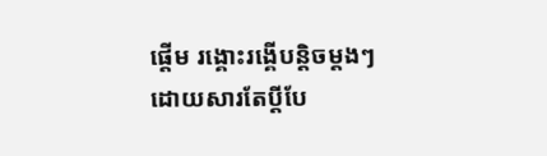ផ្តើម រង្គោះរង្គើបន្តិចម្តងៗ ដោយសារតែប្តីបែ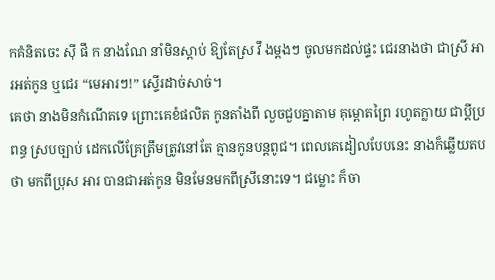កគំនិតចេះ ស៊ី ផឹ ក នាងណែ នាំមិនស្តាប់ ឱ្យតែស្រ វឹ ងម្តងៗ ចូលមកដល់ផ្ទះ ជេរនាងថា ជាស្រី អារអត់កូន ឬជេរ “មេអារៗ!” ស្ទើរដាច់សាច់។
គេថា នាងមិនកំណើតទេ ព្រោះគេខំផលិត កូនតាំងពី លួចជួបគ្នាតាម គុម្ពោតព្រៃ រហូតក្លាយ ជាប្តីប្រពន្ធ ស្របច្បាប់ ដេកលើគ្រែត្រឹមត្រូវនៅតែ គ្មានកូនបន្តពូជ។ ពេលគេដៀលបែបនេះ នាងក៏ឆ្លើយតបថា មកពីប្រុស អារ បានជាអត់កូន មិនមែនមកពីស្រីនោះទេ។ ជម្លោះ ក៏ចា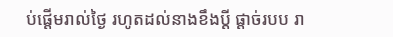ប់ផ្តើមរាល់ថ្ងៃ រហូតដល់នាងខឹងប្តី ផ្តាច់របប រា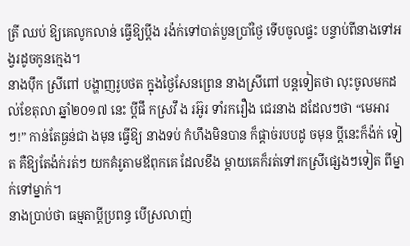ត្រី ឈប់ ឱ្យគេលូកលាន់ ធ្វើឱ្យប្តីង រង៉ក់ទៅបាត់បួនប្រាំថ្ងៃ ទើបចូលផ្ទះ បន្ទាប់ពីនាងទៅអ ង្វរដូចកូនក្មេង។
នាងប៉ឹក ស្រីពៅ បង្ហាញរូបថត ក្នុងថ្ងៃសែនព្រេន នាងស្រីពៅ បន្តទៀតថា លុះចូលមកដល់ខែតុលា ឆ្នាំ២០១៧ នេះ ប្តីផឹ កស្រវឹ ង រអ៊ូរ ទាំរករឿង ជេរនាង ដដែលៗថា “មេអារៗ!” កាន់តែធ្ងន់ជា ងមុន ធ្វើឱ្យ នាងទប់ កំហឹងមិនបាន ក៏ផ្តាច់របបដូ ចមុន ប្តីនេះក៏ង៉ក់ ទៀត គឺឱ្យតែង៉ក់រត់ៗ យកគំរូតាមឪពុកគេ ដែលខឹង ម្តាយគេក៏រត់ទៅរកស្រីផ្សេងៗទៀត ពីម្នាក់ទៅម្នាក់។
នាងប្រាប់ថា ធម្មតាប្តីប្រពន្ធ បើស្រលាញ់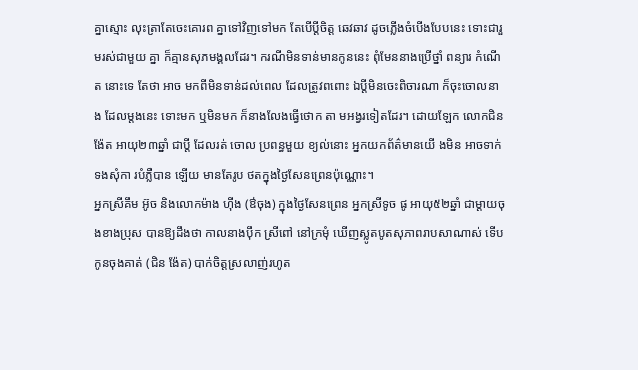គ្នាស្មោះ លុះត្រាតែចេះគោរព គ្នាទៅវិញទៅមក តែបើប្តីចិត្ត ឆេវឆាវ ដូចភ្លើងចំបើងបែបនេះ ទោះជារួមរស់ជាមួយ គ្នា ក៏គ្មានសុភមង្គលដែរ។ ករណីមិនទាន់មានកូននេះ ពុំមែននាងប្រើថ្នាំ ពន្យារ កំណើត នោះទេ តែថា អាច មកពីមិនទាន់ដល់ពេល ដែលត្រូវពពោះ ឯប្តីមិនចេះពិចារណា ក៏ចុះចោលនាង ដែលម្តងនេះ ទោះមក ឬមិនមក ក៏នាងលែងធ្វើថោក តា មអង្វរទៀតដែរ។ ដោយឡែក លោកជិន ង៉ែត អាយុ២៣ឆ្នាំ ជាប្តី ដែលរត់ ចោល ប្រពន្ធមួយ ខ្យល់នោះ អ្នកយកព័ត៌មានយើ ងមិន អាចទាក់ ទងសុំកា របំភ្លឺបាន ឡើយ មានតែរូប ថតក្នុងថ្ងៃសែនព្រេនប៉ុណ្ណោះ។
អ្នកស្រីគឹម អ៊ូច និងលោកម៉ាង ហ៊ីង (ឳចុង) ក្នុងថ្ងៃសែនព្រេន អ្នកស្រីទូច ផូ អាយុ៥២ឆ្នាំ ជាម្តាយចុងខាងប្រុស បានឱ្យដឹងថា កាលនាងប៉ឹក ស្រីពៅ នៅក្រមុំ ឃើញស្លូតបូតសុភាពរាបសាណាស់ ទើបកូនចុងគាត់ (ជិន ង៉ែត) បាក់ចិត្តស្រលាញ់រហូត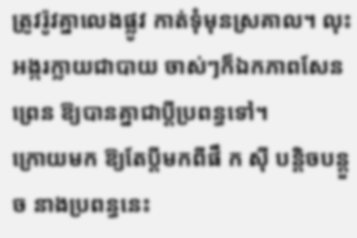ត្រូវរ៉ូវគ្នាលេងផ្លូវ កាត់ទុំមុនស្រគាល។ លុះអង្ករក្លាយជាបាយ ចាស់ៗក៏ឯកភាពសែនព្រេន ឱ្យបានគ្នាជាប្តីប្រពន្ធទៅ។
ក្រោយមក ឱ្យតែប្តីមកពីផឹ ក ស៊ី បន្តិចបន្តួច នាងប្រពន្ធនេះ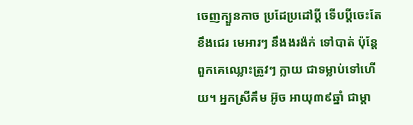ចេញក្បួនកាច ប្រដែប្រដៅប្តី ទើបប្តីចេះតែខឹងជេរ មេអារៗ នឹងងរង៉ក់ ទៅបាត់ ប៉ុន្តែពួកគេឈ្លោះត្រូវៗ ក្លាយ ជាទម្លាប់ទៅហើយ។ អ្នកស្រីគឹម អ៊ូច អាយុ៣៩ឆ្នាំ ជាម្តា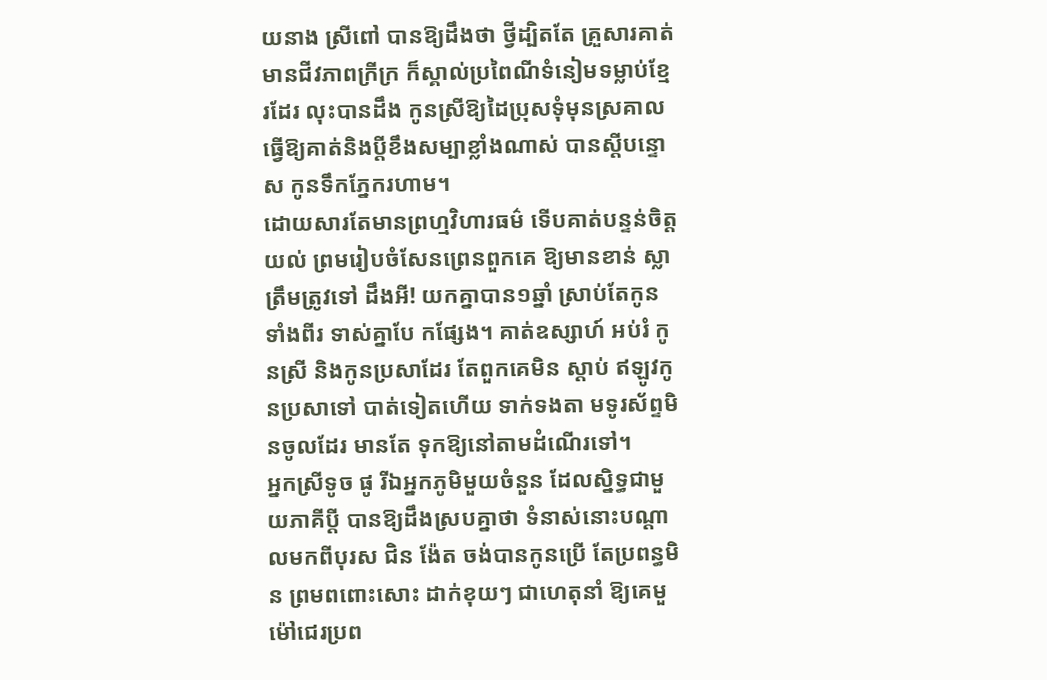យនាង ស្រីពៅ បានឱ្យដឹងថា ថ្វីដ្បិតតែ គ្រួសារគាត់មានជីវភាពក្រីក្រ ក៏ស្គាល់ប្រពៃណីទំនៀមទម្លាប់ខ្មែរដែរ លុះបានដឹង កូនស្រីឱ្យដៃប្រុសទុំមុនស្រគាល ធ្វើឱ្យគាត់និងប្តីខឹងសម្បាខ្លាំងណាស់ បានស្តីបន្ទោស កូនទឹកភ្នែករហាម។
ដោយសារតែមានព្រហ្មវិហារធម៌ ទើបគាត់បន្ទន់ចិត្តយល់ ព្រមរៀបចំសែនព្រេនពួកគេ ឱ្យមានខាន់ ស្លាត្រឹមត្រូវទៅ ដឹងអី! យកគ្នាបាន១ឆ្នាំ ស្រាប់តែកូនទាំងពីរ ទាស់គ្នាបែ កផ្សែង។ គាត់ឧស្សាហ៍ អប់រំ កូនស្រី និងកូនប្រសាដែរ តែពួកគេមិន ស្តាប់ ឥឡូវកូនប្រសាទៅ បាត់ទៀតហើយ ទាក់ទងតា មទូរស័ព្ទមិនចូលដែរ មានតែ ទុកឱ្យនៅតាមដំណើរទៅ។
អ្នកស្រីទូច ផូ រីឯអ្នកភូមិមួយចំនួន ដែលស្និទ្ធជាមួយភាគីប្តី បានឱ្យដឹងស្របគ្នាថា ទំនាស់នោះបណ្តាលមកពីបុរស ជិន ង៉ែត ចង់បានកូនប្រើ តែប្រពន្ធមិន ព្រមពពោះសោះ ដាក់ខុយៗ ជាហេតុនាំ ឱ្យគេមួម៉ៅជេរប្រព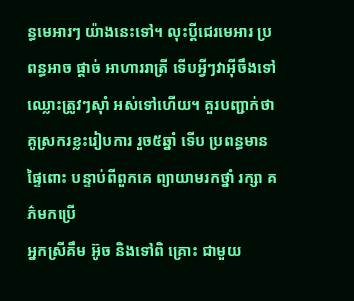ន្ធមេអារៗ យ៉ាងនេះទៅ។ លុះប្តីជេរមេអារ ប្រពន្ធអាច ផ្តាច់ អាហាររាត្រី ទើបអ្វីៗវាអ៊ីចឹងទៅ ឈ្លោះត្រូវៗស៊ាំ អស់ទៅហើយ។ គួរបញ្ជាក់ថា គូស្រករខ្លះរៀបការ រួច៥ឆ្នាំ ទើប ប្រពន្ធមាន ផ្ទៃពោះ បន្ទាប់ពីពួកគេ ព្យាយាមរកថ្នាំ រក្សា គភ៌មកប្រើ
អ្នកស្រីគឹម អ៊ូច និងទៅពិ គ្រោះ ជាមួយ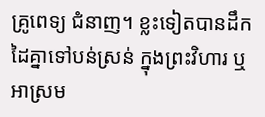គ្រូពេទ្យ ជំនាញ។ ខ្លះទៀតបានដឹក ដៃគ្នាទៅបន់ស្រន់ ក្នុងព្រះវិហារ ឬ អាស្រម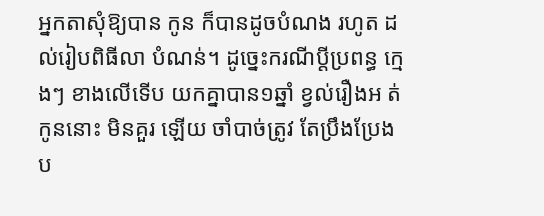អ្នកតាសុំឱ្យបាន កូន ក៏បានដូចបំណង រហូត ដល់រៀបពិធីលា បំណន់។ ដូច្នេះករណីប្តីប្រពន្ធ ក្មេងៗ ខាងលើទើប យកគ្នាបាន១ឆ្នាំ ខ្វល់រឿងអ ត់កូននោះ មិនគួរ ឡើយ ចាំបាច់ត្រូវ តែប្រឹងប្រែង ប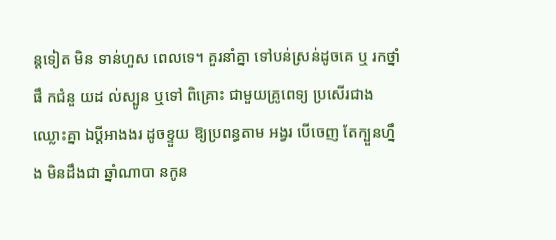ន្តទៀត មិន ទាន់ហួស ពេលទេ។ គួរនាំគ្នា ទៅបន់ស្រន់ដូចគេ ឬ រកថ្នាំផឹ កជំនួ យដ ល់ស្បូន ឬទៅ ពិគ្រោះ ជាមួយគ្រូពេទ្យ ប្រសើរជាង ឈ្លោះគ្នា ឯប្តីអាងងរ ដូចខ្ទួយ ឱ្យប្រពន្ធតាម អង្វរ បើចេញ តែក្បួនហ្នឹង មិនដឹងជា ឆ្នាំណាបា នកូន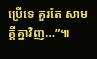ប្រើទេ គួរតែ សាមគ្គីគ្នាវិញ…”៕